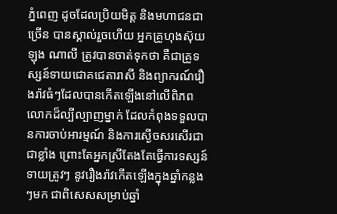ភ្នំពេញ ដូចដែលប្រិយមិត្ត និងមហាជនជាច្រើន បានស្គាល់រួចហើយ អ្នកគ្រូហុងស៊ុយ ឡុង ណាលី ត្រូវបានចាត់ទុកថា គឺជាគ្រូទស្សន៍ទាយជោគជេតារាសី និងព្យាករណ៍រឿងរ៉ាវធំៗដែលបានកើតឡើងនៅលើពិភពលោកដ៏ល្បីល្បាញម្នាក់ ដែលកំពុងទទួលបានការចាប់អារម្មណ៍ និងការស្ងើចសរសើរជាជាខ្លាំង ព្រោះតែអ្នកស្រីតែងតែធ្វើការទស្សន៍ទាយត្រូវៗ នូវរឿងរ៉ាវកើតឡើងក្នុងឆ្នាំកន្លងៗមក ជាពិសេសសម្រាប់ឆ្នាំ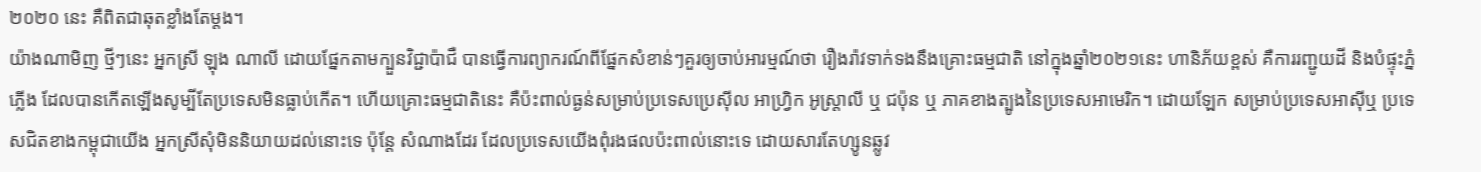២០២០ នេះ គឺពិតជាឆុតខ្លាំងតែម្តង។
យ៉ាងណាមិញ ថ្មីៗនេះ អ្នកស្រី ឡុង ណាលី ដោយផ្នែកតាមក្បួនវិជ្ជាប៉ាជឺ បានធ្វើការព្យាករណ៍ពីផ្នែកសំខាន់ៗគួរឲ្យចាប់អារម្មណ៍ថា រឿងរ៉ាវទាក់ទងនឹងគ្រោះធម្មជាតិ នៅក្នុងឆ្នាំ២០២១នេះ ហានិភ័យខ្ពស់ គឺការរញ្ជូយដី និងបំផ្ទុះភ្នំភ្លើង ដែលបានកើតឡើងសូម្បីតែប្រទេសមិនធ្លាប់កើត។ ហើយគ្រោះធម្មជាតិនេះ គឺប៉ះពាល់ធ្ងន់សម្រាប់ប្រទេសប្រេស៊ីល អាហ្វ្រិក អូស្ត្រាលី ឬ ជប៉ុន ឬ ភាគខាងត្បូងនៃប្រទេសអាមេរិក។ ដោយឡែក សម្រាប់ប្រទេសអាស៊ីឬ ប្រទេសជិតខាងកម្ពុជាយើង អ្នកស្រីសុំមិននិយាយដល់នោះទេ ប៉ុន្តែ សំណាងដែរ ដែលប្រទេសយើងពុំរងផលប៉ះពាល់នោះទេ ដោយសារតែហ្សូនឆ្លូវ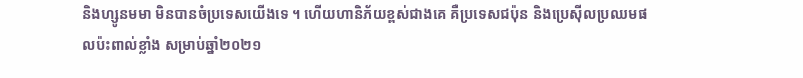និងហ្សូនមមា មិនបានចំប្រទេសយើងទេ ។ ហើយហានិភ័យខ្ពស់ជាងគេ គឺប្រទេសជប៉ុន និងប្រេស៊ីលប្រឈមផលប៉ះពាល់ខ្លាំង សម្រាប់ឆ្នាំ២០២១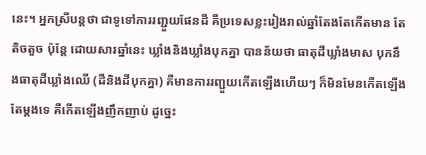នេះ។ អ្នកស្រីបន្តថា ជាទូទៅការរញ្ជួយផែនដី គឺប្រទេសខ្លះរៀងរាល់ឆ្នាំតែងតែកើតមាន តែតិចតួច ប៉ុន្តែ ដោយសារឆ្នាំនេះ ឃ្លាំងនិងឃ្លាំងបុកគ្នា បានន័យថា ធាតុដីឃ្លាំងមាស បុកនឹងធាតុដីឃ្លាំងឈើ (ដីនិងដីបុកគ្នា) គឺមានការរញ្ជួយកើតឡើងហើយៗ ក៏មិនមែនកើតឡើងតែម្តងទេ គឺកើតឡើងញឹកញាប់ ដូច្នេះ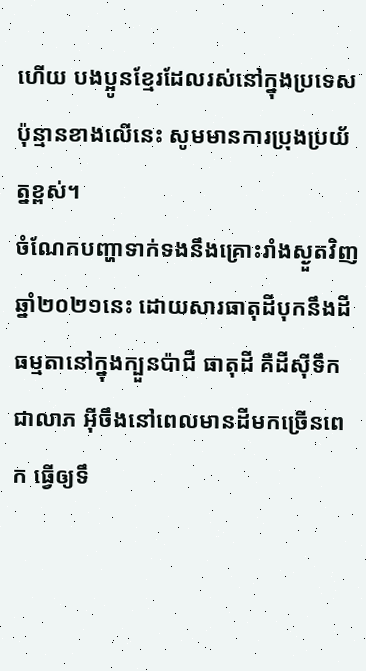ហើយ បងប្អូនខ្មែរដែលរស់នៅក្នុងប្រទេសប៉ុន្មានខាងលើនេះ សូមមានការប្រុងប្រយ័ត្នខ្ពស់។
ចំណែកបញ្ហាទាក់ទងនឹងគ្រោះរាំងស្ងួតវិញ ឆ្នាំ២០២១នេះ ដោយសារធាតុដីបុកនឹងដី ធម្មតានៅក្នុងក្បួនប៉ាជឺ ធាតុដី គឺដីស៊ីទឹកជាលាភ អ៊ីចឹងនៅពេលមានដីមកច្រើនពេក ធ្វើឲ្យទឹ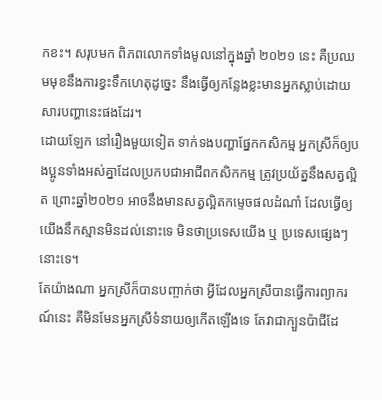កខះ។ សរុបមក ពិភពលោកទាំងមូលនៅក្នុងឆ្នាំ ២០២១ នេះ គឺប្រឈមមុខនឹងការខ្វះទឹកហេតុដូច្នេះ នឹងធ្វើឲ្យកន្លែងខ្លះមានអ្នកស្លាប់ដោយសារបញ្ហានេះផងដែរ។
ដោយឡែក នៅរឿងមួយទៀត ទាក់ទងបញ្ហាផ្នែកកសិកម្ម អ្នកស្រីក៏ឲ្យបងប្អូនទាំងអស់គ្នាដែលប្រកបជាអាជីពកសិកកម្ម ត្រូវប្រយ័ត្ននឹងសត្វល្អិត ព្រោះឆ្នាំ២០២១ អាចនឹងមានសត្វល្អិតកម្ទេចផលដំណាំ ដែលធ្វើឲ្យយើងនឹកស្មានមិនដល់នោះទេ មិនថាប្រទេសយើង ឬ ប្រទេសផ្សេងៗនោះទេ។
តែយ៉ាងណា អ្នកស្រីក៏បានបញ្ចាក់ថា អ្វីដែលអ្នកស្រីបានធ្វើការព្យាករណ៍នេះ គឺមិនមែនអ្នកស្រីទំនាយឲ្យកើតឡើងទេ តែវាជាក្បួនប៉ាជីដែ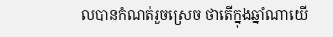លបានកំណត់រួចស្រេច ថាតើក្នុងឆ្នាំណាយើ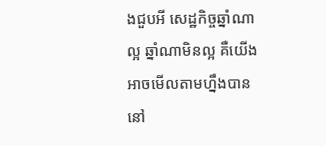ងជួបអី សេដ្ឋកិច្ចឆ្នាំណាល្អ ឆ្នាំណាមិនល្អ គឺយើងអាចមើលតាមហ្នឹងបាននៅ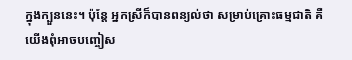ក្នុងក្បួននេះ។ ប៉ុន្តែ អ្នកស្រីក៏បានពន្យល់ថា សម្រាប់គ្រោះធម្មជាតិ គឺយើងពុំអាចបញ្ចៀស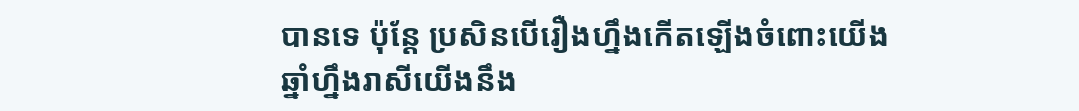បានទេ ប៉ុន្តែ ប្រសិនបើរឿងហ្នឹងកើតឡើងចំពោះយើង ឆ្នាំហ្នឹងរាសីយើងនឹង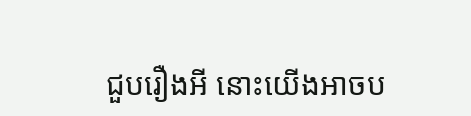ជួបរឿងអី នោះយើងអាចប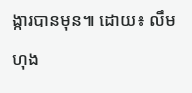ង្ការបានមុន៕ ដោយ៖ លឹម ហុង